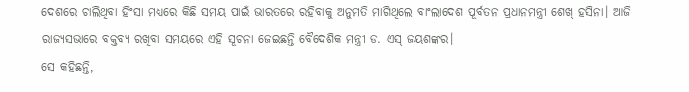ଦେଶରେ ଚାଲିଥିବା ହିଂସା ମଧ୍ୟରେ କିଛି ସମୟ ପାଇଁ ଭାରତରେ ରହିବାକୁ ଅନୁମତି ମାଗିଥିଲେ ବାଂଲାଦେଶ ପୂର୍ବତନ ପ୍ରଧାନମନ୍ତ୍ରୀ ଶେଖ୍ ହସିନା। ଆଜି ରାଜ୍ୟସଭାରେ ବକ୍ତବ୍ୟ ରଖିବା ସମୟରେ ଏହି ସୂଚନା ଜେଇଛନ୍ତି ବୈଦେଶିକ ମନ୍ତ୍ରୀ ଡ. ଏସ୍ ଜୟଶଙ୍କର।
ସେ କହିଛନ୍ତି,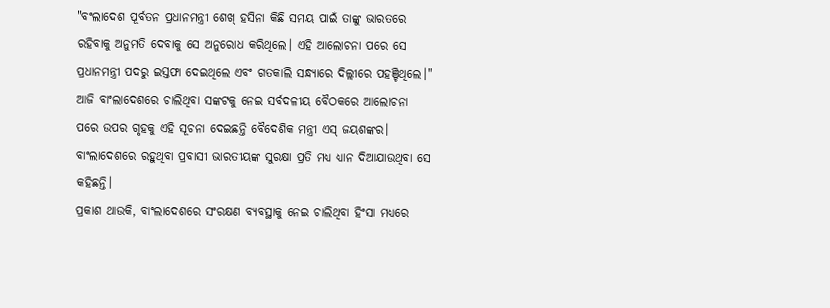"ବଂଲାଦେଶ ପୂର୍ବତନ ପ୍ରଧାନମନ୍ତ୍ରୀ ଶେଖ୍ ହସିନା କିଛି ସମୟ ପାଇଁ ତାଙ୍କୁ ଭାରତରେ ରହିବାକୁ ଅନୁମତି ଦେବାକୁ ସେ ଅନୁରୋଧ କରିଥିଲେ। ଏହି ଆଲୋଚନା ପରେ ସେ ପ୍ରଧାନମନ୍ତ୍ରୀ ପଦରୁ ଇସ୍ତଫା ଦେଇଥିଲେ ଏବଂ ଗତକାଲି ସନ୍ଧ୍ୟାରେ ଦିଲ୍ଲୀରେ ପହଞ୍ଚିଥିଲେ।"
ଆଜି ବାଂଲାଦେଶରେ ଚାଲିଥିବା ସଙ୍କଟକୁ ନେଇ ସର୍ବଦଳୀୟ ବୈଠକରେ ଆଲୋଚନା ପରେ ଉପର ଗୃହକୁ ଏହି ସୂଚନା ଦେଇଛନ୍ତି ବୈଦେଶିକ ମନ୍ତ୍ରୀ ଏସ୍ ଜୟଶଙ୍କର। ବାଂଲାଦେଶରେ ରହୁଥିବା ପ୍ରବାସୀ ଭାରତୀୟଙ୍କ ସୁରକ୍ଷା ପ୍ରତି ମଧ୍ୟ ଧ୍ୟାନ ଦିଆଯାଉଥିବା ସେ କହିଛନ୍ତି।
ପ୍ରକାଶ ଥାଉକି, ବାଂଲାଦେଶରେ ସଂରକ୍ଷଣ ବ୍ୟବସ୍ଥାକୁ ନେଇ ଚାଲିଥିବା ହିଂସା ମଧ୍ୟରେ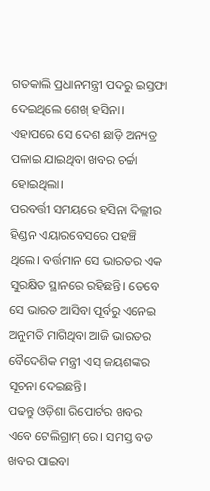ଗତକାଲି ପ୍ରଧାନମନ୍ତ୍ରୀ ପଦରୁ ଇସ୍ତଫା ଦେଇଥିଲେ ଶେଖ୍ ହସିନା। ଏହାପରେ ସେ ଦେଶ ଛାଡ଼ି ଅନ୍ୟତ୍ର ପଳାଇ ଯାଇଥିବା ଖବର ଚର୍ଚ୍ଚା ହୋଇଥିଲା।
ପରବର୍ତ୍ତୀ ସମୟରେ ହସିନା ଦିଲ୍ଲୀର ହିଣ୍ଡନ ଏୟାରବେସରେ ପହଞ୍ଚି ଥିଲେ। ବର୍ତ୍ତମାନ ସେ ଭାରତର ଏକ ସୁରକ୍ଷିତ ସ୍ଥାନରେ ରହିଛନ୍ତି। ତେବେ ସେ ଭାରତ ଆସିବା ପୂର୍ବରୁ ଏନେଇ ଅନୁମତି ମାଗିଥିବା ଆଜି ଭାରତର ବୈଦେଶିକ ମନ୍ତ୍ରୀ ଏସ୍ ଜୟଶଙ୍କର ସୂଚନା ଦେଇଛନ୍ତି।
ପଢନ୍ତୁ ଓଡ଼ିଶା ରିପୋର୍ଟର ଖବର ଏବେ ଟେଲିଗ୍ରାମ୍ ରେ। ସମସ୍ତ ବଡ ଖବର ପାଇବା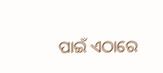ପାଇଁ ଏଠାରେ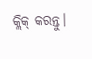କ୍ଲିକ୍ କରନ୍ତୁ।